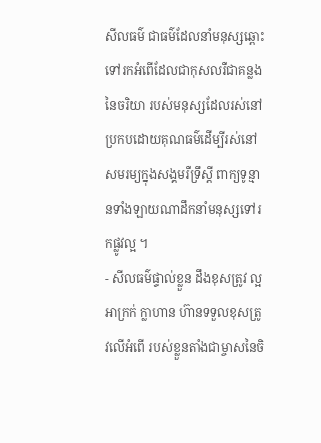សីលធម៌ ជាធម៌ដែលនាំមនុស្សឆ្ពោះទៅរកអំពើដែលជាកុសលរឺជាគន្លងនៃចរិយា របស់មនុស្សដែលរស់នៅប្រកបដោយគុណធម៌ដើម្បីរស់នៅសមរម្យក្នុងសង្គមរឺទ្រឹស្តី ពាក្យទូន្មានទាំងឡាយណាដឹកនាំមនុស្សទៅរកផ្លូវល្អ ។
- សីលធម៌ផ្ទាល់ខ្លួន ដឹងខុសត្រូវ ល្អ អាក្រក់ ក្លាហាន ហ៊ានទទួលខុសត្រូវលើអំពើ របស់ខ្លួនតាំងជាម្ចាសនៃចិ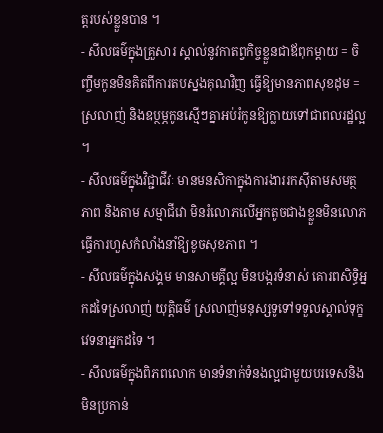ត្តរបស់ខ្លួនបាន ។
- សីលធម៌ក្នុងគ្រួសារ ស្គាល់នូវកាតព្វកិច្ចខ្លួនជាឪពុកម្តាយ = ចិញ្ចឹមកូនមិនគិតពីការតបស្នងគុណវិញ ធ្វើឱ្យមានភាពសុខដុម = ស្រលាញ់ និងឧប្ថម្ភកូនស្មើៗគ្នាអប់រំកូនឱ្យក្លាយទៅជាពលរដ្ឋល្អ ។
- សីលធម៌ក្នុងវិជ្ជាជីវៈ មានមនសិកាក្នុងការងាររកស៊ីតាមសមត្ថភាព និងតាម សម្មាជីវោ មិនរំលោភលើអ្នកតូចជាងខ្លួនមិនលោភ ធ្វើការហួសកំលាំងនាំឱ្យខូចសុខភាព ។
- សីលធម៌ក្នុងសង្គម មានសាមគ្គីល្អ មិនបង្ករទំនាស់ គោរពសិទ្ធិអ្នកដទៃស្រលាញ់ យុត្តិធម៌ ស្រលាញ់មនុស្សទូទៅទទួលស្គាល់ទុក្ខវេទនាអ្នកដទៃ ។
- សីលធម៌ក្នុងពិភពលោក មានទំនាក់ទំនងល្អជាមួយបរទេសនិងមិនប្រកាន់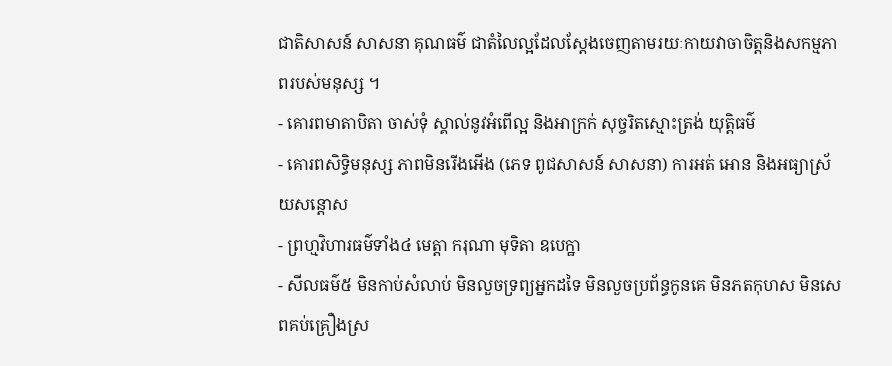ជាតិសាសន៍ សាសនា គុណធម៌ ជាតំលៃល្អដែលស្តែងចេញតាមរយៈកាយវាចាចិត្តនិងសកម្មភាពរបស់មនុស្ស ។
- គោរពមាតាបិតា ចាស់ទុំ ស្គាល់នូវអំពើល្អ និងអាក្រក់ សុច្ចរិតស្មោះត្រង់ យុត្តិធម៌
- គោរពសិទ្ធិមនុស្ស ភាពមិនរើងអើង (ភេទ ពូជសាសន៍ សាសនា) ការអត់ អោន និងអធ្យាស្រ័យសន្តោស
- ព្រហ្មវិហារធម៌ទាំង៤ មេត្តា ករុណា មុទិតា ឧបេក្ឋា
- សីលធម៌៥ មិនកាប់សំលាប់ មិនលួចទ្រព្យអ្នកដទៃ មិនលួចប្រព័ន្ធកូនគេ មិនភតកុហស មិនសេពគប់គ្រឿងស្រ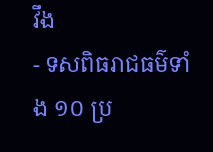វឹង
- ទសពិធរាជធម៌ទាំង ១០ ប្រ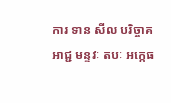ការ ទាន សីល បរិច្ចាគ អាជ្ជ មន្ទវៈ តបៈ អក្កេធ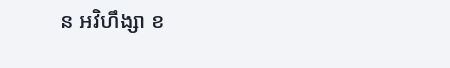ន អវិហឹង្សា ខ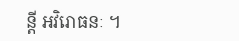ន្តី អវិរោធនៈ ។